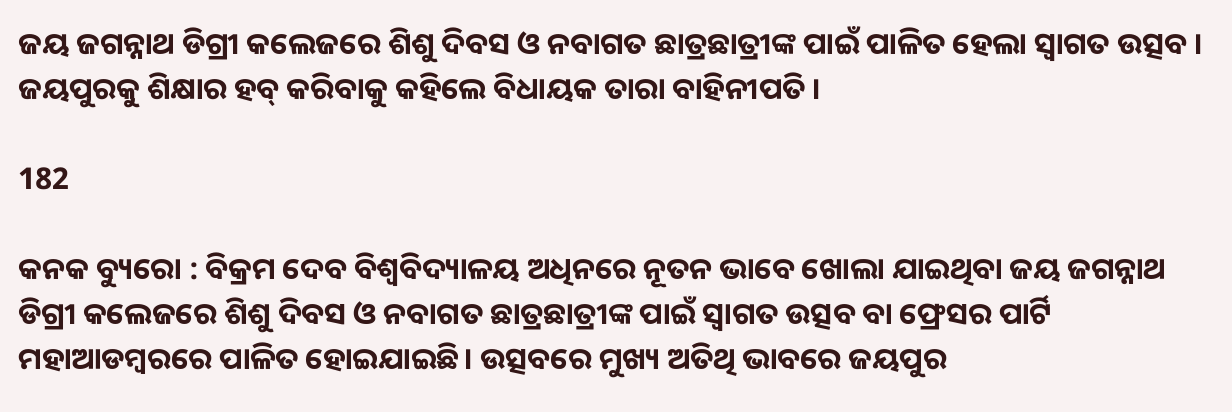ଜୟ ଜଗନ୍ନାଥ ଡିଗ୍ରୀ କଲେଜରେ ଶିଶୁ ଦିବସ ଓ ନବାଗତ ଛାତ୍ରଛାତ୍ରୀଙ୍କ ପାଇଁ ପାଳିତ ହେଲା ସ୍ୱାଗତ ଉତ୍ସବ । ଜୟପୁରକୁ ଶିକ୍ଷାର ହବ୍ କରିବାକୁ କହିଲେ ବିଧାୟକ ତାରା ବାହିନୀପତି ।

182

କନକ ବ୍ୟୁରୋ : ବିକ୍ରମ ଦେବ ବିଶ୍ୱବିଦ୍ୟାଳୟ ଅଧିନରେ ନୂତନ ଭାବେ ଖୋଲା ଯାଇଥିବା ଜୟ ଜଗନ୍ନାଥ ଡିଗ୍ରୀ କଲେଜରେ ଶିଶୁ ଦିବସ ଓ ନବାଗତ ଛାତ୍ରଛାତ୍ରୀଙ୍କ ପାଇଁ ସ୍ୱାଗତ ଉତ୍ସବ ବା ଫ୍ରେସର ପାର୍ଟି ମହାଆଡମ୍ବରରେ ପାଳିତ ହୋଇଯାଇଛି। ଉତ୍ସବରେ ମୁଖ୍ୟ ଅତିଥି ଭାବରେ ଜୟପୁର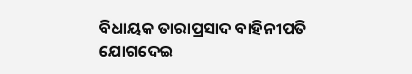ବିଧାୟକ ତାରାପ୍ରସାଦ ବାହିନୀପତି ଯୋଗଦେଇ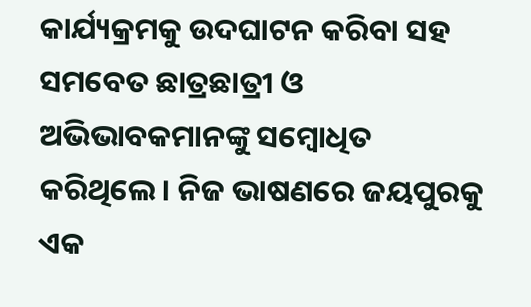କାର୍ଯ୍ୟକ୍ରମକୁ ଉଦଘାଟନ କରିବା ସହ ସମବେତ ଛାତ୍ରଛାତ୍ରୀ ଓ ଅଭିଭାବକମାନଙ୍କୁ ସମ୍ବୋଧିତ କରିଥିଲେ। ନିଜ ଭାଷଣରେ ଜୟପୁରକୁ ଏକ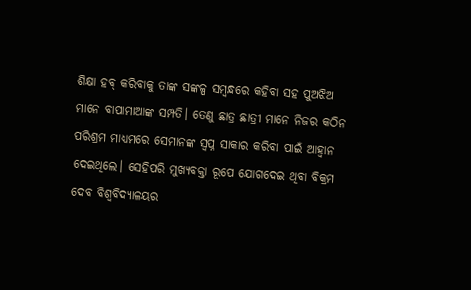ଶିକ୍ଷା ହବ୍ କରିବାକୁ ତାଙ୍କ ସଙ୍କଳ୍ପ ସମ୍ବନ୍ଧରେ କହିବା ସହ ପୁଅଝିଅ ମାନେ ବାପାମାଆଙ୍କ ସମ୍ପତି। ତେଣୁ ଛାତ୍ର ଛାତ୍ରୀ ମାନେ ନିଜର କଠିନ ପରିଶ୍ରମ ମାଧ୍ୟମରେ ସେମାନଙ୍କ ସ୍ବପ୍ନ ସାକାର କରିବା ପାଇଁ ଆହ୍ବାନ ଦେଇଥିଲେ। ସେହିପରି ମୁଖ୍ୟବକ୍ତା ରୂପେ ଯୋଗଦେଇ ଥିବା ବିକ୍ରମ ଦେବ ବିଶ୍ବବିଦ୍ୟାଳୟର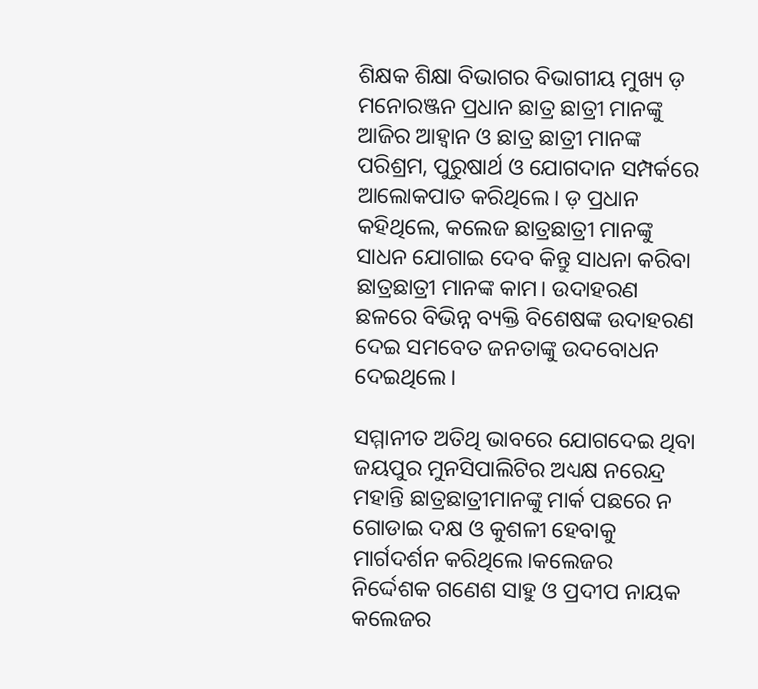ଶିକ୍ଷକ ଶିକ୍ଷା ବିଭାଗର ବିଭାଗୀୟ ମୁଖ୍ୟ ଡ଼ ମନୋରଞ୍ଜନ ପ୍ରଧାନ ଛାତ୍ର ଛାତ୍ରୀ ମାନଙ୍କୁ ଆଜିର ଆହ୍ଵାନ ଓ ଛାତ୍ର ଛାତ୍ରୀ ମାନଙ୍କ ପରିଶ୍ରମ, ପୁରୁଷାର୍ଥ ଓ ଯୋଗଦାନ ସମ୍ପର୍କରେ ଆଲୋକପାତ କରିଥିଲେ। ଡ଼ ପ୍ରଧାନ କହିଥିଲେ, କଲେଜ ଛାତ୍ରଛାତ୍ରୀ ମାନଙ୍କୁ ସାଧନ ଯୋଗାଇ ଦେବ କିନ୍ତୁ ସାଧନା କରିବା ଛାତ୍ରଛାତ୍ରୀ ମାନଙ୍କ କାମ। ଉଦାହରଣ ଛଳରେ ବିଭିନ୍ନ ବ୍ୟକ୍ତି ବିଶେଷଙ୍କ ଉଦାହରଣ ଦେଇ ସମବେତ ଜନତାଙ୍କୁ ଉଦବୋଧନ ଦେଇଥିଲେ।

ସମ୍ମାନୀତ ଅତିଥି ଭାବରେ ଯୋଗଦେଇ ଥିବା ଜୟପୁର ମୁନସିପାଲିଟିର ଅଧ୍ୟକ୍ଷ ନରେନ୍ଦ୍ର ମହାନ୍ତି ଛାତ୍ରଛାତ୍ରୀମାନଙ୍କୁ ମାର୍କ ପଛରେ ନ ଗୋଡାଇ ଦକ୍ଷ ଓ କୁଶଳୀ ହେବାକୁ ମାର୍ଗଦର୍ଶନ କରିଥିଲେ।କଲେଜର ନିର୍ଦ୍ଦେଶକ ଗଣେଶ ସାହୁ ଓ ପ୍ରଦୀପ ନାୟକ କଲେଜର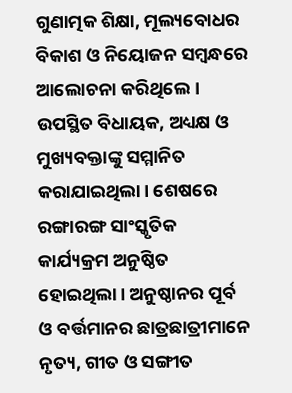ଗୁଣାତ୍ମକ ଶିକ୍ଷା, ମୂଲ୍ୟବୋଧର ବିକାଶ ଓ ନିୟୋଜନ ସମ୍ବନ୍ଧରେ ଆଲୋଚନା କରିଥିଲେ। ଉପସ୍ଥିତ ବିଧାୟକ, ଅଧ୍ୟକ୍ଷ ଓ ମୁଖ୍ୟବକ୍ତାଙ୍କୁ ସମ୍ମାନିତ କରାଯାଇଥିଲା। ଶେଷରେ ରଙ୍ଗାରଙ୍ଗ ସାଂସ୍କୃତିକ କାର୍ଯ୍ୟକ୍ରମ ଅନୁଷ୍ଠିତ ହୋଇଥିଲା। ଅନୁଷ୍ଠାନର ପୂର୍ବ ଓ ବର୍ତ୍ତମାନର ଛାତ୍ରଛାତ୍ରୀମାନେ ନୃତ୍ୟ, ଗୀତ ଓ ସଙ୍ଗୀତ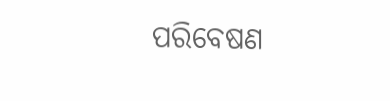ପରିବେଷଣ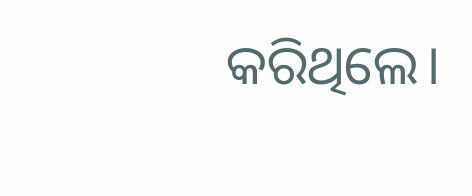କରିଥିଲେ।